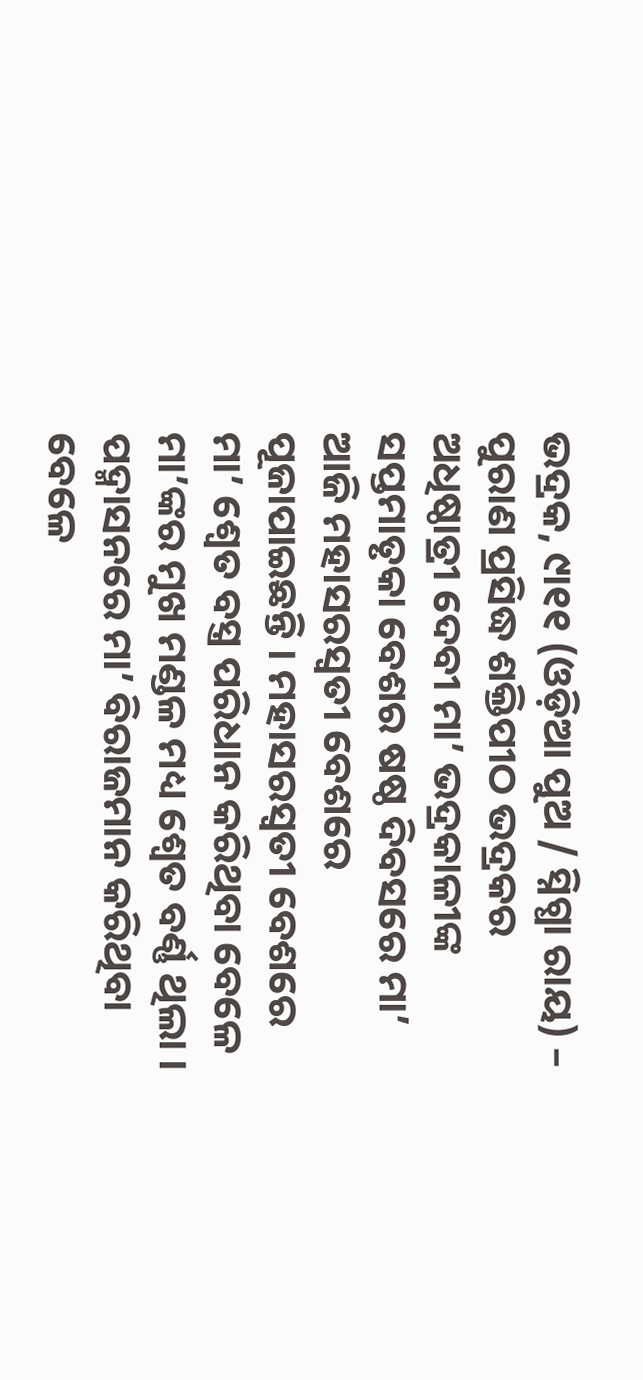ଭଦ୍ରକ, ୯ା୧୧ (ଓଡ଼ିଆ ପୁଅ / ସ୍ନିଗ୍ଧା ରାୟ) – ପୁରାଣ ପ୍ରସିଦ୍ଧ ଶକ୍ତିପୀଠ ଭଦ୍ରକର ଅଧିଷ୍ଠାତ୍ରୀ ଦେବୀ ମା’ ଭଦ୍ରକାଳୀଙ୍କ ସପ୍ତମାତୃକା ବେଶର ଷଷ୍ଠ ଦିବସରେ ମା’ ଆଜି ମହାସରସ୍ୱତୀ ବେଶରେ ପୂଜାପାଇଛନ୍ତି । ମହାସରସ୍ୱତୀ ବେଶରେ ମା’ ଶ୍ୱେତ ବସ୍ତ୍ର ପରିଧାନ କରିଥିବା ବେଳେ ମା’ଙ୍କର ମୁଖ ମଣ୍ଡଳ ମଧ୍ୟ ଶ୍ୱେତ ବର୍ଣ୍ଣ ଥିଲା । ପଦ୍ମାସନରେ ମା’ ବିରାଜମାନ କରିଥିବା ବେଳେ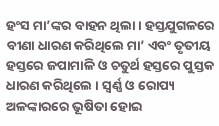ହଂସ ମା’ଙ୍କର ବାହନ ଥିଲା । ହସ୍ତଯୁଗଳରେ ବୀଣା ଧାରଣ କରିଥିଲେ ମା’ ଏବଂ ତୃତୀୟ ହସ୍ତରେ ଜପାମାଳି ଓ ଚତୁର୍ଥ ହସ୍ତରେ ପୁସ୍ତକ ଧାରଣ କରିଥିଲେ । ସ୍ୱର୍ଣ୍ଣ ଓ ରୋପ୍ୟ ଅଳଙ୍କାରରେ ଭୂଷିତା ହୋଇ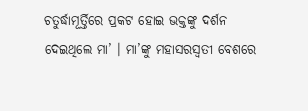ଚତୁର୍ଦ୍ଧାମୂର୍ତ୍ତିରେ ପ୍ରକଟ ହୋଇ ଭକ୍ତଙ୍କୁ ଦର୍ଶନ ଦେଇଥିଲେ ମା’ । ମା’ଙ୍କୁ ମହାସରସ୍ୱତୀ ବେଶରେ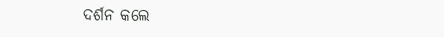ଦର୍ଶନ କଲେ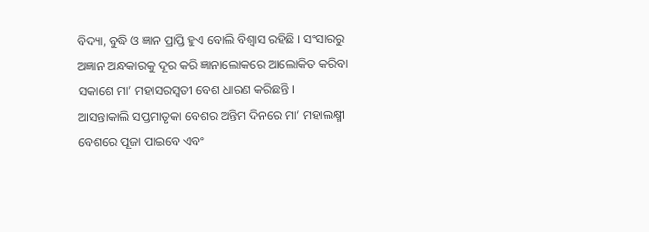ବିଦ୍ୟା, ବୁଦ୍ଧି ଓ ଜ୍ଞାନ ପ୍ରାପ୍ତି ହୁଏ ବୋଲି ବିଶ୍ୱାସ ରହିଛି । ସଂସାରରୁ ଅଜ୍ଞାନ ଅନ୍ଧକାରକୁ ଦୂର କରି ଜ୍ଞାନାଲୋକରେ ଆଲୋକିତ କରିବା ସକାଶେ ମା’ ମହାସରସ୍ୱତୀ ବେଶ ଧାରଣ କରିଛନ୍ତି । ଆସନ୍ତାକାଲି ସପ୍ତମାତୃକା ବେଶର ଅନ୍ତିମ ଦିନରେ ମା’ ମହାଲକ୍ଷ୍ମୀ ବେଶରେ ପୂଜା ପାଇବେ ଏବଂ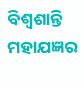ବିଶ୍ୱଶାନ୍ତି ମହାଯଜ୍ଞର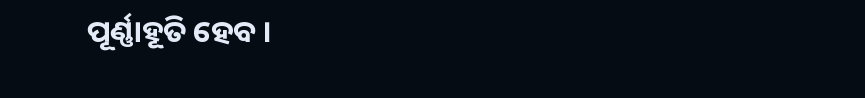ପୂର୍ଣ୍ଣାହୂତି ହେବ ।